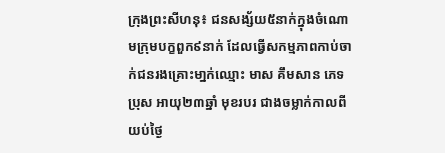ក្រុងព្រះសីហនុ៖ ជនសង្ស័យ៥នាក់ក្នុងចំណោមក្រុមបក្ខពួក៩នាក់ ដែលធ្វើសកម្មភាពកាប់ចាក់ជនរងគ្រោះមា្នក់ឈ្មោះ មាស គឹមសាន ភេទប្រុស អាយុ២៣ឆ្នាំ មុខរបរ ជាងចម្លាក់កាលពីយប់ថ្ងៃ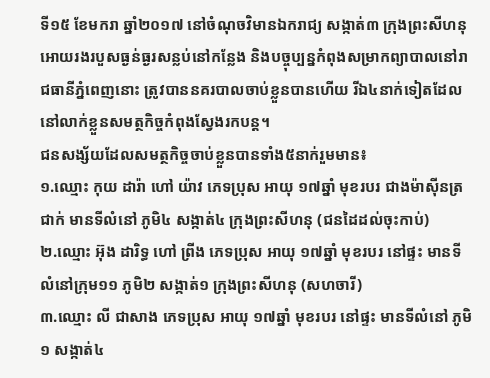ទី១៥ ខែមករា ឆ្នាំ២០១៧ នៅចំណុចវិមានឯករាជ្យ សង្កាត់៣ ក្រុងព្រះសីហនុ អោយរងរបួសធ្ងន់ធ្ងរសន្លប់នៅកន្លែង និងបច្ចុប្បន្នកំពុងសម្រាកព្យាបាលនៅរាជធានីភ្នំពេញនោះ ត្រូវបាននគរបាលចាប់ខ្លួនបានហើយ រីឯ៤នាក់ទៀតដែលនៅលាក់ខ្លួនសមត្ថកិច្ចកំពុងស្វែងរកបន្ត។
ជនសង្ស័យដែលសមត្ថកិច្ចចាប់ខ្លួនបានទាំង៥នាក់រួមមាន៖
១.ឈ្មោះ កុយ ដារ៉ា ហៅ យ៉ាវ ភេទប្រុស អាយុ ១៧ឆ្នាំ មុខរបរ ជាងម៉ាស៊ីនត្រជាក់ មានទីលំនៅ ភូមិ៤ សង្កាត់៤ ក្រុងព្រះសីហនុ (ជនដៃដល់ចុះកាប់)
២.ឈ្មោះ អ៊ុង ដារិទ្ធ ហៅ ព្រីង ភេទប្រុស អាយុ ១៧ឆ្នាំ មុខរបរ នៅផ្ទះ មានទីលំនៅក្រុម១១ ភូមិ២ សង្កាត់១ ក្រុងព្រះសីហនុ (សហចារី)
៣.ឈ្មោះ លី ជាសាង ភេទប្រុស អាយុ ១៧ឆ្នាំ មុខរបរ នៅផ្ទះ មានទីលំនៅ ភូមិ១ សង្កាត់៤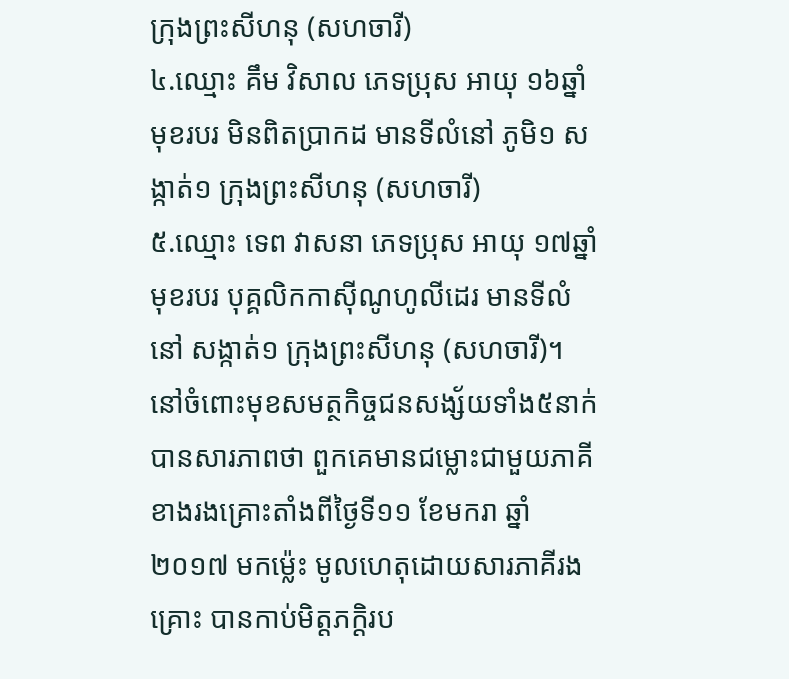ក្រុងព្រះសីហនុ (សហចារី)
៤.ឈ្មោះ គឹម វិសាល ភេទប្រុស អាយុ ១៦ឆ្នាំ មុខរបរ មិនពិតប្រាកដ មានទីលំនៅ ភូមិ១ សង្កាត់១ ក្រុងព្រះសីហនុ (សហចារី)
៥.ឈ្មោះ ទេព វាសនា ភេទប្រុស អាយុ ១៧ឆ្នាំ មុខរបរ បុគ្គលិកកាស៊ីណូហូលីដេរ មានទីលំនៅ សង្កាត់១ ក្រុងព្រះសីហនុ (សហចារី)។ នៅចំពោះមុខសមត្ថកិច្ចជនសង្ស័យទាំង៥នាក់បានសារភាពថា ពួកគេមានជម្លោះជាមួយភាគីខាងរងគ្រោះតាំងពីថ្ងៃទី១១ ខែមករា ឆ្នាំ២០១៧ មកម្ល៉េះ មូលហេតុដោយសារភាគីរងគ្រោះ បានកាប់មិត្តភក្តិរប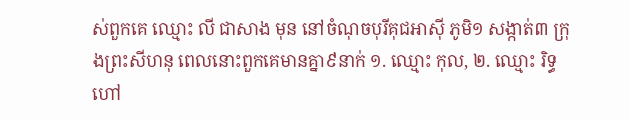ស់ពួកគេ ឈ្មោះ លី ជាសាង មុន នៅចំណុចបុរីគុជអាស៊ី ភូមិ១ សង្កាត់៣ ក្រុងព្រះសីហនុ ពេលនោះពួកគេមានគ្នា៩នាក់ ១. ឈ្មោះ កុល, ២. ឈ្មោះ រិទ្ធ ហៅ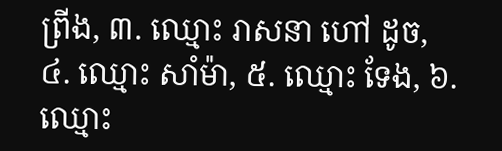ព្រីង, ៣. ឈ្មោះ រាសនា ហៅ ដូច, ៤. ឈ្មោះ សាំម៉ា, ៥. ឈ្មោះ ទែង, ៦. ឈ្មោះ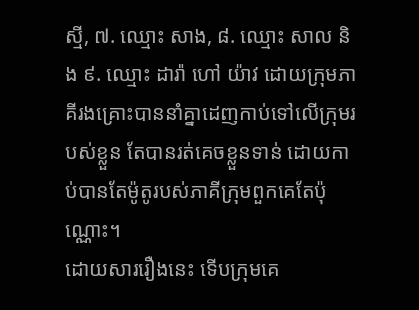ស្មី, ៧. ឈ្មោះ សាង, ៨. ឈ្មោះ សាល និង ៩. ឈ្មោះ ដារ៉ា ហៅ យ៉ាវ ដោយក្រុមភាគីរងគ្រោះបាននាំគ្នាដេញកាប់ទៅលើក្រុមរបស់ខ្លួន តែបានរត់គេចខ្លួនទាន់ ដោយកាប់បានតែម៉ូតូរបស់ភាគីក្រុមពួកគេតែប៉ុណ្ណោះ។
ដោយសាររឿងនេះ ទើបក្រុមគេ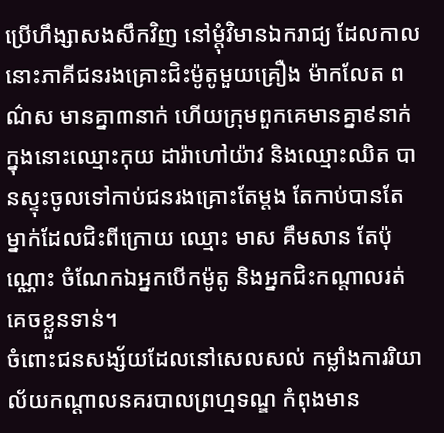ប្រើហឹង្សាសងសឹកវិញ នៅម្តុំវិមានឯករាជ្យ ដែលកាលនោះភាគីជនរងគ្រោះជិះម៉ូតូមួយគ្រឿង ម៉ាកលែត ពណ៌ស មានគ្នា៣នាក់ ហើយក្រុមពួកគេមានគ្នា៩នាក់ ក្នុងនោះឈ្មោះកុយ ដារ៉ាហៅយ៉ាវ និងឈ្មោះឈិត បានស្ទុះចូលទៅកាប់ជនរងគ្រោះតែម្តង តែកាប់បានតែម្នាក់ដែលជិះពីក្រោយ ឈ្មោះ មាស គឹមសាន តែប៉ុណ្ណោះ ចំណែកឯអ្នកបើកម៉ូតូ និងអ្នកជិះកណ្តាលរត់គេចខ្លួនទាន់។
ចំពោះជនសង្ស័យដែលនៅសេលសល់ កម្លាំងការរិយាល័យកណ្ដាលនគរបាលព្រហ្មទណ្ឌ កំពុងមាន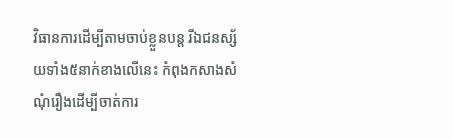វិធានការដើម្បីតាមចាប់ខ្លួនបន្ត រីឯជនស្ស័យទាំង៥នាក់ខាងលើនេះ កំពុងកសាងសំណុំរឿងដើម្បីចាត់ការ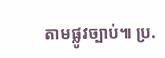តាមផ្លូវច្បាប់៕ ប្រ.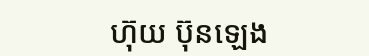ហ៊ុយ ប៊ុនឡេង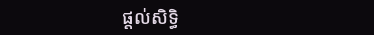ផ្តល់សិទ្ធិ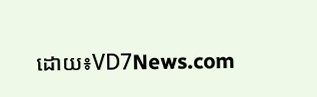ដោយ៖VD7News.com